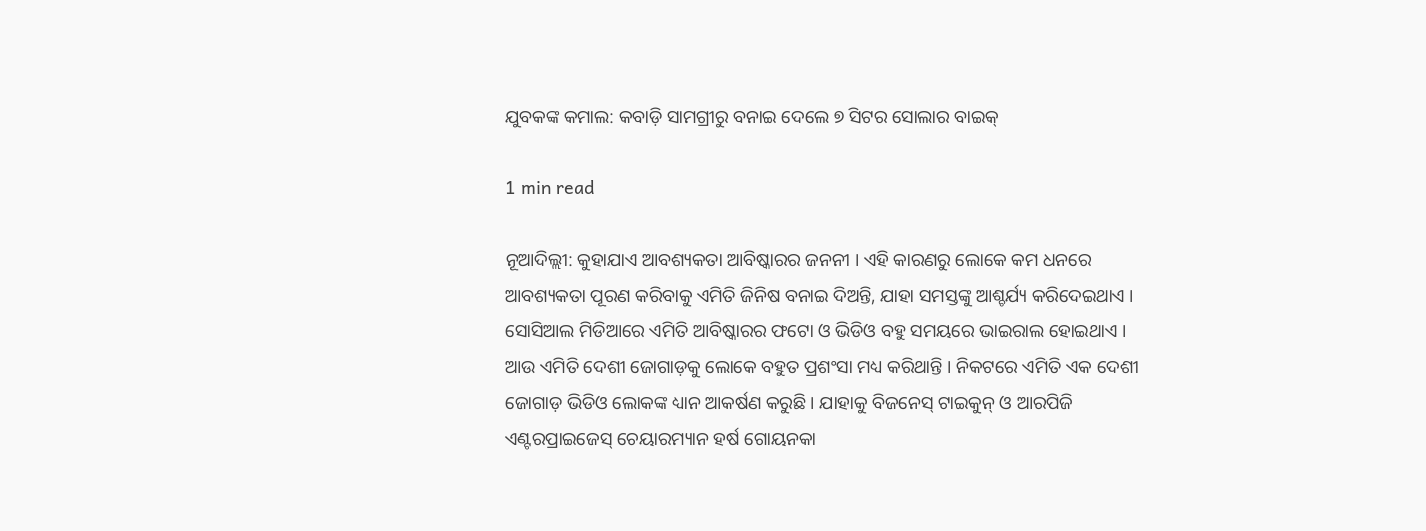ଯୁବକଙ୍କ କମାଲ: କବାଡ଼ି ସାମଗ୍ରୀରୁ ବନାଇ ଦେଲେ ୭ ସିଟର ସୋଲାର ବାଇକ୍

1 min read

ନୂଆଦିଲ୍ଲୀ: କୁହାଯାଏ ଆବଶ୍ୟକତା ଆବିଷ୍କାରର ଜନନୀ । ଏହି କାରଣରୁ ଲୋକେ କମ ଧନରେ ଆବଶ୍ୟକତା ପୂରଣ କରିବାକୁ ଏମିତି ଜିନିଷ ବନାଇ ଦିଅନ୍ତି, ଯାହା ସମସ୍ତଙ୍କୁ ଆଶ୍ଚର୍ଯ୍ୟ କରିଦେଇଥାଏ । ସୋସିଆଲ ମିଡିଆରେ ଏମିତି ଆବିଷ୍କାରର ଫଟୋ ଓ ଭିଡିଓ ବହୁ ସମୟରେ ଭାଇରାଲ ହୋଇଥାଏ । ଆଉ ଏମିତି ଦେଶୀ ଜୋଗାଡ଼କୁ ଲୋକେ ବହୁତ ପ୍ରଶଂସା ମଧ୍ୟ କରିଥାନ୍ତି । ନିକଟରେ ଏମିତି ଏକ ଦେଶୀ ଜୋଗାଡ଼ ଭିଡିଓ ଲୋକଙ୍କ ଧ୍ୟାନ ଆକର୍ଷଣ କରୁଛି । ଯାହାକୁ ବିଜନେସ୍ ଟାଇକୁନ୍ ଓ ଆରପିଜି ଏଣ୍ଟରପ୍ରାଇଜେସ୍ ଚେୟାରମ୍ୟାନ ହର୍ଷ ଗୋୟନକା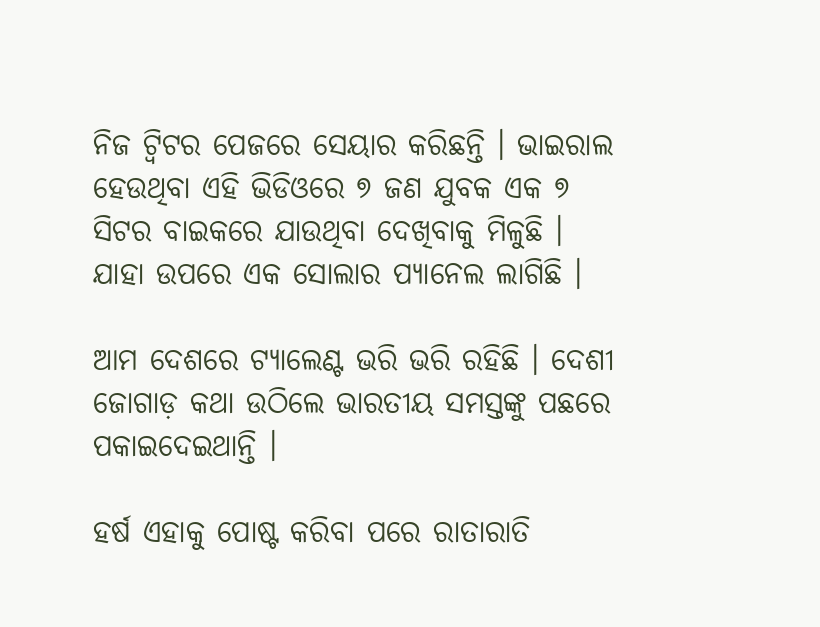ନିଜ ଟ୍ବିଟର ପେଜରେ ସେୟାର କରିଛନ୍ତି । ଭାଇରାଲ ହେଉଥିବା ଏହି ଭିଡିଓରେ ୭ ଜଣ ଯୁବକ ଏକ ୭ ସିଟର ବାଇକରେ ଯାଉଥିବା ଦେଖିବାକୁ ମିଳୁଛି । ଯାହା ଉପରେ ଏକ ସୋଲାର ପ୍ୟାନେଲ ଲାଗିଛି ।

ଆମ ଦେଶରେ ଟ୍ୟାଲେଣ୍ଟ ଭରି ଭରି ରହିଛି । ଦେଶୀ ଜୋଗାଡ଼ କଥା ଉଠିଲେ ଭାରତୀୟ ସମସ୍ତଙ୍କୁ ପଛରେ ପକାଇଦେଇଥାନ୍ତି ।

ହର୍ଷ ଏହାକୁ ପୋଷ୍ଟ କରିବା ପରେ ରାତାରାତି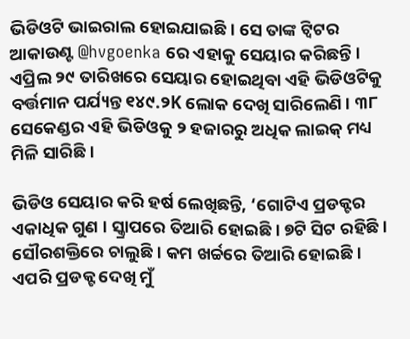ଭିଡିଓଟି ଭାଇରାଲ ହୋଇଯାଇଛି । ସେ ତାଙ୍କ ଟ୍ବିଟର ଆକାଉଣ୍ଟ @hvgoenka ରେ ଏହାକୁ ସେୟାର କରିଛନ୍ତି । ଏପ୍ରିଲ ୨୯ ତାରିଖରେ ସେୟାର ହୋଇଥିବା ଏହି ଭିଡିଓଟିକୁ ବର୍ତ୍ତମାନ ପର୍ଯ୍ୟନ୍ତ ୧୪୯.୨K ଲୋକ ଦେଖି ସାରିଲେଣି । ୩୮ ସେକେଣ୍ଡର ଏହି ଭିଡିଓକୁ ୨ ହଜାରରୁ ଅଧିକ ଲାଇକ୍ ମଧ୍ୟ ମିଳି ସାରିଛି ।

ଭିଡିଓ ସେୟାର କରି ହର୍ଷ ଲେଖିଛନ୍ତି, ‘ଗୋଟିଏ ପ୍ରଡକ୍ଟର ଏକାଧିକ ଗୁଣ । ସ୍କ୍ରାପରେ ତିଆରି ହୋଇଛି । ୭ଟି ସିଟ ରହିଛି । ସୌରଶକ୍ତିରେ ଚାଲୁଛି । କମ ଖର୍ଚ୍ଚରେ ତିଆରି ହୋଇଛି । ଏପରି ପ୍ରଡକ୍ଟ ଦେଖି ମୁଁ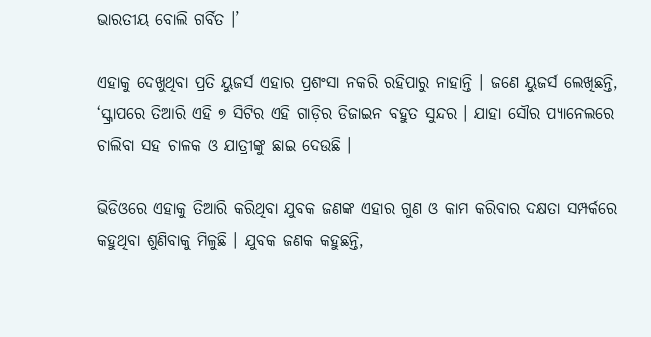ଭାରତୀୟ ବୋଲି ଗର୍ବିତ ।’

ଏହାକୁ ଦେଖୁଥିବା ପ୍ରତି ୟୁଜର୍ସ ଏହାର ପ୍ରଶଂସା ନକରି ରହିପାରୁ ନାହାନ୍ତି । ଜଣେ ୟୁଜର୍ସ ଲେଖିଛନ୍ତି, ‘ସ୍କ୍ରାପରେ ତିଆରି ଏହି ୭ ସିଟିର ଏହି ଗାଡ଼ିର ଡିଜାଇନ ବହୁତ ସୁନ୍ଦର । ଯାହା ସୌର ପ୍ୟାନେଲରେ ଚାଲିବା ସହ ଚାଳକ ଓ ଯାତ୍ରୀଙ୍କୁ ଛାଇ ଦେଉଛି ।

ଭିଡିଓରେ ଏହାକୁ ତିଆରି କରିଥିବା ଯୁବକ ଜଣଙ୍କ ଏହାର ଗୁଣ ଓ କାମ କରିବାର ଦକ୍ଷତା ସମ୍ପର୍କରେ କହୁଥିବା ଶୁଣିବାକୁ ମିଳୁଛି । ଯୁବକ ଜଣକ କହୁଛନ୍ତି,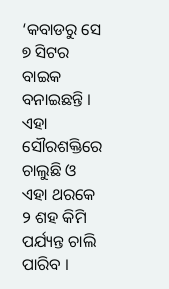‘କବାଡରୁ ସେ ୭ ସିଟର ବାଇକ ବନାଇଛନ୍ତି । ଏହା ସୌରଶକ୍ତିରେ ଚାଲୁଛି ଓ ଏହା ଥରକେ ୨ ଶହ କିମି ପର୍ଯ୍ୟନ୍ତ ଚାଲି ପାରିବ ।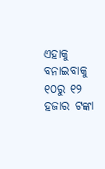ଏହାକୁ ବନାଇବାକୁ ୧୦ରୁ ୧୨ ହଜାର ଟଙ୍କା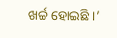ଖର୍ଚ୍ଚ ହୋଇଛି ।’